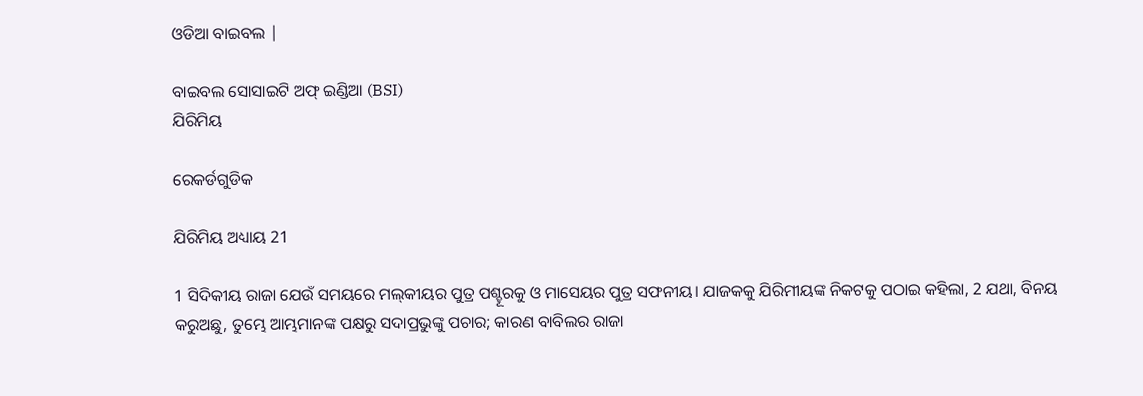ଓଡିଆ ବାଇବଲ |

ବାଇବଲ ସୋସାଇଟି ଅଫ୍ ଇଣ୍ଡିଆ (BSI)
ଯିରିମିୟ

ରେକର୍ଡଗୁଡିକ

ଯିରିମିୟ ଅଧ୍ୟାୟ 21

1 ସିଦିକୀୟ ରାଜା ଯେଉଁ ସମୟରେ ମଲ୍‍କୀୟର ପୁତ୍ର ପଶ୍ହୂରକୁ ଓ ମାସେୟର ପୁତ୍ର ସଫନୀୟ। ଯାଜକକୁ ଯିରିମୀୟଙ୍କ ନିକଟକୁ ପଠାଇ କହିଲା, 2 ଯଥା, ବିନୟ କରୁଅଛୁ, ତୁମ୍ଭେ ଆମ୍ଭମାନଙ୍କ ପକ୍ଷରୁ ସଦାପ୍ରଭୁଙ୍କୁ ପଚାର; କାରଣ ବାବିଲର ରାଜା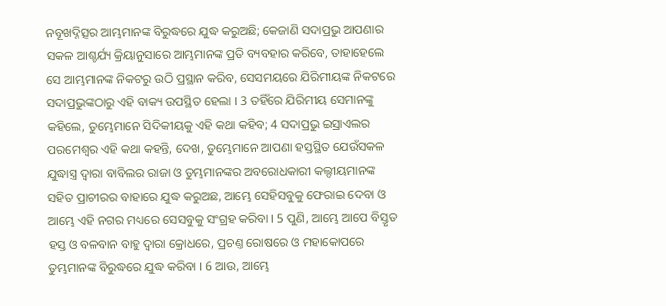ନବୂଖଦ୍ନିତ୍ସର ଆମ୍ଭମାନଙ୍କ ବିରୁଦ୍ଧରେ ଯୁଦ୍ଧ କରୁଅଛି; କେଜାଣି ସଦାପ୍ରଭୁ ଆପଣାର ସକଳ ଆଶ୍ଚର୍ଯ୍ୟ କ୍ରିୟାନୁସାରେ ଆମ୍ଭମାନଙ୍କ ପ୍ରତି ବ୍ୟବହାର କରିବେ, ତାହାହେଲେ ସେ ଆମ୍ଭମାନଙ୍କ ନିକଟରୁ ଉଠି ପ୍ରସ୍ଥାନ କରିବ, ସେସମୟରେ ଯିରିମୀୟଙ୍କ ନିକଟରେ ସଦାପ୍ରଭୁଙ୍କଠାରୁ ଏହି ବାକ୍ୟ ଉପସ୍ଥିତ ହେଲା । 3 ତହିଁରେ ଯିରିମୀୟ ସେମାନଙ୍କୁ କହିଲେ, ତୁମ୍ଭେମାନେ ସିଦିକୀୟକୁ ଏହି କଥା କହିବ; 4 ସଦାପ୍ରଭୁ ଇସ୍ରାଏଲର ପରମେଶ୍ଵର ଏହି କଥା କହନ୍ତି, ଦେଖ, ତୁମ୍ଭେମାନେ ଆପଣା ହସ୍ତସ୍ଥିତ ଯେଉଁସକଳ ଯୁଦ୍ଧାସ୍ତ୍ର ଦ୍ଵାରା ବାବିଲର ରାଜା ଓ ତୁମ୍ଭମାନଙ୍କର ଅବରୋଧକାରୀ କଲ୍ଦୀୟମାନଙ୍କ ସହିତ ପ୍ରାଚୀରର ବାହାରେ ଯୁଦ୍ଧ କରୁଅଛ, ଆମ୍ଭେ ସେହିସବୁକୁ ଫେରାଇ ଦେବା ଓ ଆମ୍ଭେ ଏହି ନଗର ମଧ୍ୟରେ ସେସବୁକୁ ସଂଗ୍ରହ କରିବା । 5 ପୁଣି, ଆମ୍ଭେ ଆପେ ବିସ୍ତୃତ ହସ୍ତ ଓ ବଳବାନ ବାହୁ ଦ୍ଵାରା କ୍ରୋଧରେ, ପ୍ରଚଣ୍ତ ରୋଷରେ ଓ ମହାକୋପରେ ତୁମ୍ଭମାନଙ୍କ ବିରୁଦ୍ଧରେ ଯୁଦ୍ଧ କରିବା । 6 ଆଉ, ଆମ୍ଭେ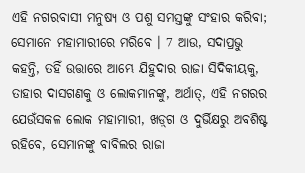ଏହି ନଗରବାସୀ ମନୁଷ୍ୟ ଓ ପଶୁ ସମସ୍ତଙ୍କୁ ସଂହାର କରିବା; ସେମାନେ ମହାମାରୀରେ ମରିବେ । 7 ଆଉ, ସଦାପ୍ରଭୁ କହନ୍ତି, ତହିଁ ଉତ୍ତାରେ ଆମ୍ଭେ ଯିହୁଦାର ରାଜା ସିଦିକୀୟକୁ, ତାହାର ଦାସଗଣକୁ ଓ ଲୋକମାନଙ୍କୁ, ଅର୍ଥାତ୍, ଏହି ନଗରର ଯେଉଁସକଳ ଲୋକ ମହାମାରୀ, ଖଡ଼୍‍ଗ ଓ ଦୁର୍ଭିକ୍ଷରୁ ଅବଶିଷ୍ଟ ରହିବେ, ସେମାନଙ୍କୁ ବାବିଲର ରାଜା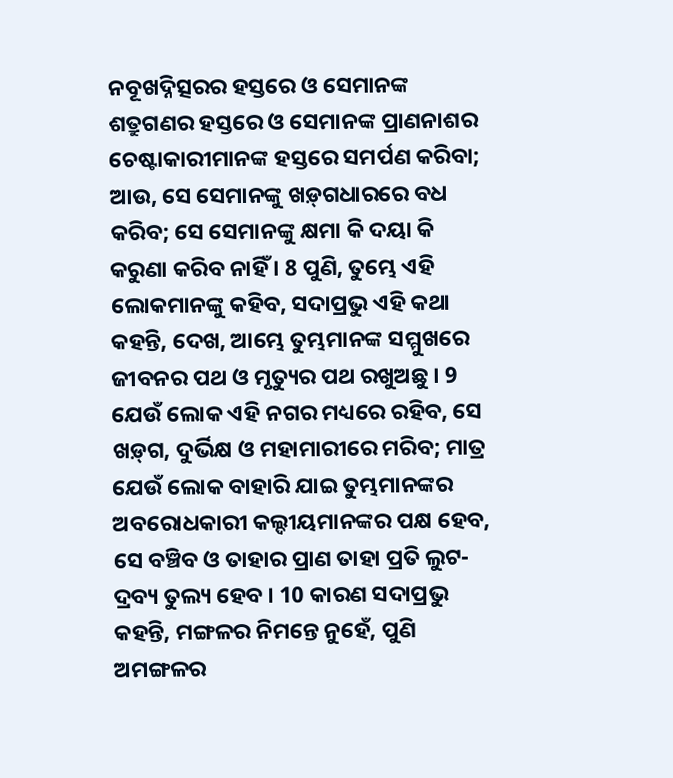ନବୂଖଦ୍ନିତ୍ସରର ହସ୍ତରେ ଓ ସେମାନଙ୍କ ଶତ୍ରୁଗଣର ହସ୍ତରେ ଓ ସେମାନଙ୍କ ପ୍ରାଣନାଶର ଚେଷ୍ଟାକାରୀମାନଙ୍କ ହସ୍ତରେ ସମର୍ପଣ କରିବା; ଆଉ, ସେ ସେମାନଙ୍କୁ ଖଡ଼୍‍ଗଧାରରେ ବଧ କରିବ; ସେ ସେମାନଙ୍କୁ କ୍ଷମା କି ଦୟା କି କରୁଣା କରିବ ନାହିଁ । 8 ପୁଣି, ତୁମ୍ଭେ ଏହି ଲୋକମାନଙ୍କୁ କହିବ, ସଦାପ୍ରଭୁ ଏହି କଥା କହନ୍ତି, ଦେଖ, ଆମ୍ଭେ ତୁମ୍ଭମାନଙ୍କ ସମ୍ମୁଖରେ ଜୀବନର ପଥ ଓ ମୃତ୍ୟୁର ପଥ ରଖୁଅଛୁ । 9 ଯେଉଁ ଲୋକ ଏହି ନଗର ମଧ୍ୟରେ ରହିବ, ସେ ଖଡ଼୍‍ଗ, ଦୁର୍ଭିକ୍ଷ ଓ ମହାମାରୀରେ ମରିବ; ମାତ୍ର ଯେଉଁ ଲୋକ ବାହାରି ଯାଇ ତୁମ୍ଭମାନଙ୍କର ଅବରୋଧକାରୀ କଲ୍ଦୀୟମାନଙ୍କର ପକ୍ଷ ହେବ, ସେ ବଞ୍ଚିବ ଓ ତାହାର ପ୍ରାଣ ତାହା ପ୍ରତି ଲୁଟ-ଦ୍ରବ୍ୟ ତୁଲ୍ୟ ହେବ । 10 କାରଣ ସଦାପ୍ରଭୁ କହନ୍ତି, ମଙ୍ଗଳର ନିମନ୍ତେ ନୁହେଁ, ପୁଣି ଅମଙ୍ଗଳର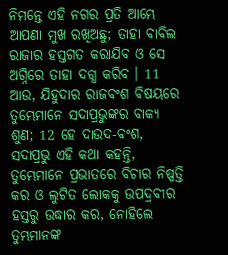ନିମନ୍ତେ ଏହି ନଗର ପ୍ରତି ଆମ୍ଭେ ଆପଣା ମୁଖ ରଖିଅଛୁ; ତାହା ବାବିଲ ରାଜାର ହସ୍ତଗତ କରାଯିବ ଓ ସେ ଅଗ୍ନିରେ ତାହା ଦଗ୍ଧ କରିବ । 11 ଆଉ, ଯିହୁଦାର ରାଜବଂଶ ବିଷୟରେ ତୁମ୍ଭେମାନେ ସଦାପ୍ରଭୁଙ୍କର ବାକ୍ୟ ଶୁଣ; 12 ହେ ଦାଉଦ-ବଂଶ, ସଦାପ୍ରଭୁ ଏହି କଥା କହନ୍ତି, ତୁମ୍ଭେମାନେ ପ୍ରଭାତରେ ବିଚାର ନିଷ୍ପତ୍ତି କର ଓ ଲୁଟିତ ଲୋକକୁ ଉପଦ୍ରବୀର ହସ୍ତରୁ ଉଦ୍ଧାର କର, ନୋହିଲେ ତୁମ୍ଭମାନଙ୍କ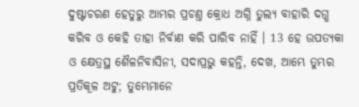ଦୁଷ୍ଟାଚରଣ ହେତୁରୁ ଆମ୍ଭର ପ୍ରଚଣ୍ତ କ୍ରୋଧ ଅଗ୍ନି ତୁଲ୍ୟ ବାହାରି ଦଗ୍ଧ କରିବ ଓ କେହି ତାହା ନିର୍ବାଣ କରି ପାରିବ ନାହିଁ । 13 ହେ ଉପତ୍ୟକା ଓ କ୍ଷେତ୍ରସ୍ଥ ଶୈଳନିବାସିନୀ, ସଦାପ୍ରଭୁ କହନ୍ତି, ଦେଖ, ଆମ୍ଭେ ତୁମ୍ଭର ପ୍ରତିକୂଳ ଅଟୁ; ତୁମ୍ଭେମାନେ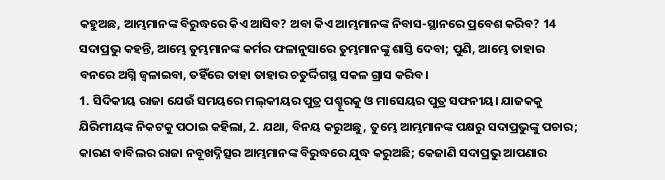କହୁଅଛ, ଆମ୍ଭମାନଙ୍କ ବିରୁଦ୍ଧରେ କିଏ ଆସିବ? ଅବା କିଏ ଆମ୍ଭମାନଙ୍କ ନିବାସ-ସ୍ଥାନରେ ପ୍ରବେଶ କରିବ? 14 ସଦାପ୍ରଭୁ କହନ୍ତି, ଆମ୍ଭେ ତୁମ୍ଭମାନଙ୍କ କର୍ମର ଫଳାନୁସାରେ ତୁମ୍ଭମାନଙ୍କୁ ଶାସ୍ତି ଦେବା; ପୁଣି, ଆମ୍ଭେ ତାହାର ବନରେ ଅଗ୍ନି ଜ୍ଵଳାଇବା, ତହିଁରେ ତାହା ତାହାର ଚତୁର୍ଦ୍ଦିଗସ୍ଥ ସକଳ ଗ୍ରାସ କରିବ।
1. ସିଦିକୀୟ ରାଜା ଯେଉଁ ସମୟରେ ମଲ୍‍କୀୟର ପୁତ୍ର ପଶ୍ହୂରକୁ ଓ ମାସେୟର ପୁତ୍ର ସଫନୀୟ। ଯାଜକକୁ ଯିରିମୀୟଙ୍କ ନିକଟକୁ ପଠାଇ କହିଲା, 2. ଯଥା, ବିନୟ କରୁଅଛୁ, ତୁମ୍ଭେ ଆମ୍ଭମାନଙ୍କ ପକ୍ଷରୁ ସଦାପ୍ରଭୁଙ୍କୁ ପଚାର; କାରଣ ବାବିଲର ରାଜା ନବୂଖଦ୍ନିତ୍ସର ଆମ୍ଭମାନଙ୍କ ବିରୁଦ୍ଧରେ ଯୁଦ୍ଧ କରୁଅଛି; କେଜାଣି ସଦାପ୍ରଭୁ ଆପଣାର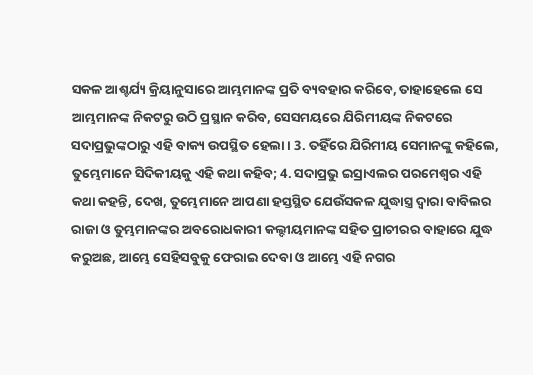ସକଳ ଆଶ୍ଚର୍ଯ୍ୟ କ୍ରିୟାନୁସାରେ ଆମ୍ଭମାନଙ୍କ ପ୍ରତି ବ୍ୟବହାର କରିବେ, ତାହାହେଲେ ସେ ଆମ୍ଭମାନଙ୍କ ନିକଟରୁ ଉଠି ପ୍ରସ୍ଥାନ କରିବ, ସେସମୟରେ ଯିରିମୀୟଙ୍କ ନିକଟରେ ସଦାପ୍ରଭୁଙ୍କଠାରୁ ଏହି ବାକ୍ୟ ଉପସ୍ଥିତ ହେଲା । 3. ତହିଁରେ ଯିରିମୀୟ ସେମାନଙ୍କୁ କହିଲେ, ତୁମ୍ଭେମାନେ ସିଦିକୀୟକୁ ଏହି କଥା କହିବ; 4. ସଦାପ୍ରଭୁ ଇସ୍ରାଏଲର ପରମେଶ୍ଵର ଏହି କଥା କହନ୍ତି, ଦେଖ, ତୁମ୍ଭେମାନେ ଆପଣା ହସ୍ତସ୍ଥିତ ଯେଉଁସକଳ ଯୁଦ୍ଧାସ୍ତ୍ର ଦ୍ଵାରା ବାବିଲର ରାଜା ଓ ତୁମ୍ଭମାନଙ୍କର ଅବରୋଧକାରୀ କଲ୍ଦୀୟମାନଙ୍କ ସହିତ ପ୍ରାଚୀରର ବାହାରେ ଯୁଦ୍ଧ କରୁଅଛ, ଆମ୍ଭେ ସେହିସବୁକୁ ଫେରାଇ ଦେବା ଓ ଆମ୍ଭେ ଏହି ନଗର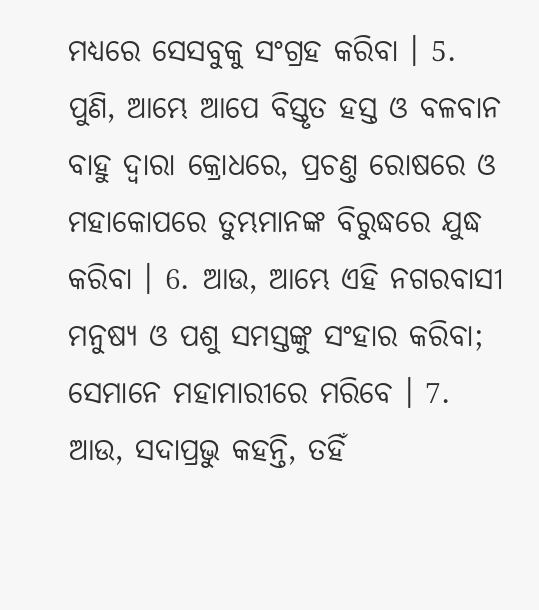ମଧ୍ୟରେ ସେସବୁକୁ ସଂଗ୍ରହ କରିବା । 5. ପୁଣି, ଆମ୍ଭେ ଆପେ ବିସ୍ତୃତ ହସ୍ତ ଓ ବଳବାନ ବାହୁ ଦ୍ଵାରା କ୍ରୋଧରେ, ପ୍ରଚଣ୍ତ ରୋଷରେ ଓ ମହାକୋପରେ ତୁମ୍ଭମାନଙ୍କ ବିରୁଦ୍ଧରେ ଯୁଦ୍ଧ କରିବା । 6. ଆଉ, ଆମ୍ଭେ ଏହି ନଗରବାସୀ ମନୁଷ୍ୟ ଓ ପଶୁ ସମସ୍ତଙ୍କୁ ସଂହାର କରିବା; ସେମାନେ ମହାମାରୀରେ ମରିବେ । 7. ଆଉ, ସଦାପ୍ରଭୁ କହନ୍ତି, ତହିଁ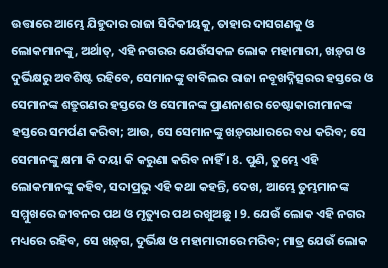ଉତ୍ତାରେ ଆମ୍ଭେ ଯିହୁଦାର ରାଜା ସିଦିକୀୟକୁ, ତାହାର ଦାସଗଣକୁ ଓ ଲୋକମାନଙ୍କୁ, ଅର୍ଥାତ୍, ଏହି ନଗରର ଯେଉଁସକଳ ଲୋକ ମହାମାରୀ, ଖଡ଼୍‍ଗ ଓ ଦୁର୍ଭିକ୍ଷରୁ ଅବଶିଷ୍ଟ ରହିବେ, ସେମାନଙ୍କୁ ବାବିଲର ରାଜା ନବୂଖଦ୍ନିତ୍ସରର ହସ୍ତରେ ଓ ସେମାନଙ୍କ ଶତ୍ରୁଗଣର ହସ୍ତରେ ଓ ସେମାନଙ୍କ ପ୍ରାଣନାଶର ଚେଷ୍ଟାକାରୀମାନଙ୍କ ହସ୍ତରେ ସମର୍ପଣ କରିବା; ଆଉ, ସେ ସେମାନଙ୍କୁ ଖଡ଼୍‍ଗଧାରରେ ବଧ କରିବ; ସେ ସେମାନଙ୍କୁ କ୍ଷମା କି ଦୟା କି କରୁଣା କରିବ ନାହିଁ । 8. ପୁଣି, ତୁମ୍ଭେ ଏହି ଲୋକମାନଙ୍କୁ କହିବ, ସଦାପ୍ରଭୁ ଏହି କଥା କହନ୍ତି, ଦେଖ, ଆମ୍ଭେ ତୁମ୍ଭମାନଙ୍କ ସମ୍ମୁଖରେ ଜୀବନର ପଥ ଓ ମୃତ୍ୟୁର ପଥ ରଖୁଅଛୁ । 9. ଯେଉଁ ଲୋକ ଏହି ନଗର ମଧ୍ୟରେ ରହିବ, ସେ ଖଡ଼୍‍ଗ, ଦୁର୍ଭିକ୍ଷ ଓ ମହାମାରୀରେ ମରିବ; ମାତ୍ର ଯେଉଁ ଲୋକ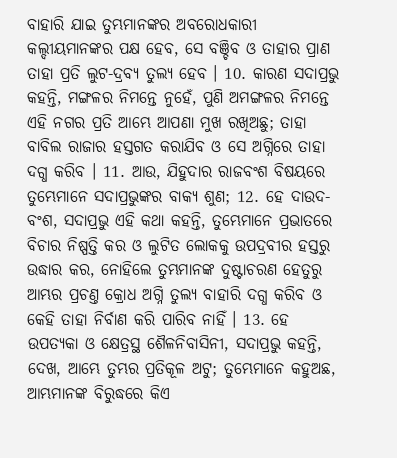ବାହାରି ଯାଇ ତୁମ୍ଭମାନଙ୍କର ଅବରୋଧକାରୀ କଲ୍ଦୀୟମାନଙ୍କର ପକ୍ଷ ହେବ, ସେ ବଞ୍ଚିବ ଓ ତାହାର ପ୍ରାଣ ତାହା ପ୍ରତି ଲୁଟ-ଦ୍ରବ୍ୟ ତୁଲ୍ୟ ହେବ । 10. କାରଣ ସଦାପ୍ରଭୁ କହନ୍ତି, ମଙ୍ଗଳର ନିମନ୍ତେ ନୁହେଁ, ପୁଣି ଅମଙ୍ଗଳର ନିମନ୍ତେ ଏହି ନଗର ପ୍ରତି ଆମ୍ଭେ ଆପଣା ମୁଖ ରଖିଅଛୁ; ତାହା ବାବିଲ ରାଜାର ହସ୍ତଗତ କରାଯିବ ଓ ସେ ଅଗ୍ନିରେ ତାହା ଦଗ୍ଧ କରିବ । 11. ଆଉ, ଯିହୁଦାର ରାଜବଂଶ ବିଷୟରେ ତୁମ୍ଭେମାନେ ସଦାପ୍ରଭୁଙ୍କର ବାକ୍ୟ ଶୁଣ; 12. ହେ ଦାଉଦ-ବଂଶ, ସଦାପ୍ରଭୁ ଏହି କଥା କହନ୍ତି, ତୁମ୍ଭେମାନେ ପ୍ରଭାତରେ ବିଚାର ନିଷ୍ପତ୍ତି କର ଓ ଲୁଟିତ ଲୋକକୁ ଉପଦ୍ରବୀର ହସ୍ତରୁ ଉଦ୍ଧାର କର, ନୋହିଲେ ତୁମ୍ଭମାନଙ୍କ ଦୁଷ୍ଟାଚରଣ ହେତୁରୁ ଆମ୍ଭର ପ୍ରଚଣ୍ତ କ୍ରୋଧ ଅଗ୍ନି ତୁଲ୍ୟ ବାହାରି ଦଗ୍ଧ କରିବ ଓ କେହି ତାହା ନିର୍ବାଣ କରି ପାରିବ ନାହିଁ । 13. ହେ ଉପତ୍ୟକା ଓ କ୍ଷେତ୍ରସ୍ଥ ଶୈଳନିବାସିନୀ, ସଦାପ୍ରଭୁ କହନ୍ତି, ଦେଖ, ଆମ୍ଭେ ତୁମ୍ଭର ପ୍ରତିକୂଳ ଅଟୁ; ତୁମ୍ଭେମାନେ କହୁଅଛ, ଆମ୍ଭମାନଙ୍କ ବିରୁଦ୍ଧରେ କିଏ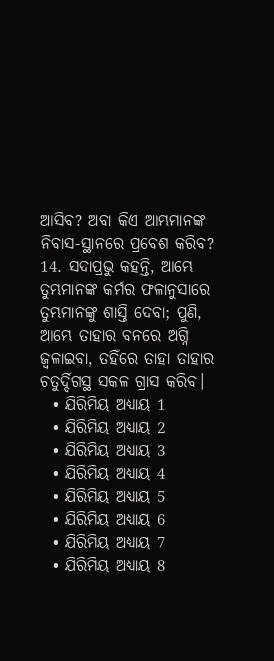ଆସିବ? ଅବା କିଏ ଆମ୍ଭମାନଙ୍କ ନିବାସ-ସ୍ଥାନରେ ପ୍ରବେଶ କରିବ? 14. ସଦାପ୍ରଭୁ କହନ୍ତି, ଆମ୍ଭେ ତୁମ୍ଭମାନଙ୍କ କର୍ମର ଫଳାନୁସାରେ ତୁମ୍ଭମାନଙ୍କୁ ଶାସ୍ତି ଦେବା; ପୁଣି, ଆମ୍ଭେ ତାହାର ବନରେ ଅଗ୍ନି ଜ୍ଵଳାଇବା, ତହିଁରେ ତାହା ତାହାର ଚତୁର୍ଦ୍ଦିଗସ୍ଥ ସକଳ ଗ୍ରାସ କରିବ।
  • ଯିରିମିୟ ଅଧ୍ୟାୟ 1
  • ଯିରିମିୟ ଅଧ୍ୟାୟ 2
  • ଯିରିମିୟ ଅଧ୍ୟାୟ 3
  • ଯିରିମିୟ ଅଧ୍ୟାୟ 4
  • ଯିରିମିୟ ଅଧ୍ୟାୟ 5
  • ଯିରିମିୟ ଅଧ୍ୟାୟ 6
  • ଯିରିମିୟ ଅଧ୍ୟାୟ 7
  • ଯିରିମିୟ ଅଧ୍ୟାୟ 8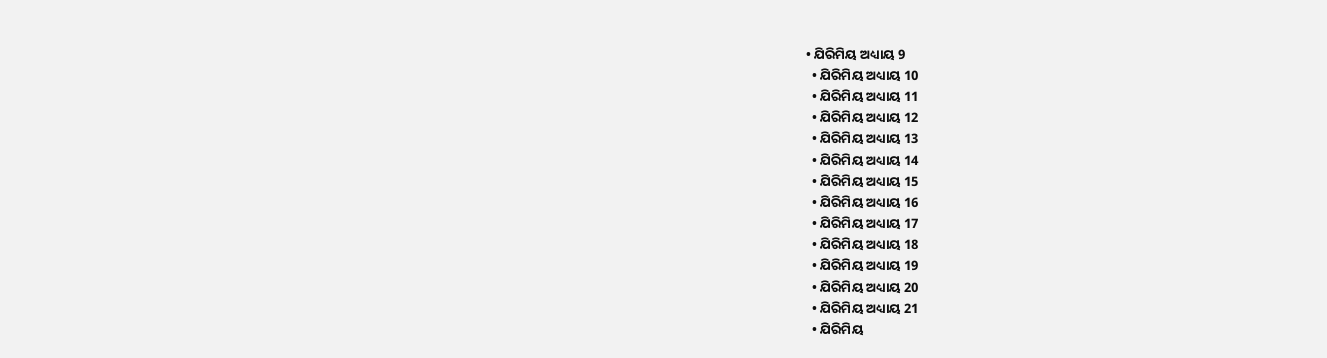• ଯିରିମିୟ ଅଧ୍ୟାୟ 9
  • ଯିରିମିୟ ଅଧ୍ୟାୟ 10
  • ଯିରିମିୟ ଅଧ୍ୟାୟ 11
  • ଯିରିମିୟ ଅଧ୍ୟାୟ 12
  • ଯିରିମିୟ ଅଧ୍ୟାୟ 13
  • ଯିରିମିୟ ଅଧ୍ୟାୟ 14
  • ଯିରିମିୟ ଅଧ୍ୟାୟ 15
  • ଯିରିମିୟ ଅଧ୍ୟାୟ 16
  • ଯିରିମିୟ ଅଧ୍ୟାୟ 17
  • ଯିରିମିୟ ଅଧ୍ୟାୟ 18
  • ଯିରିମିୟ ଅଧ୍ୟାୟ 19
  • ଯିରିମିୟ ଅଧ୍ୟାୟ 20
  • ଯିରିମିୟ ଅଧ୍ୟାୟ 21
  • ଯିରିମିୟ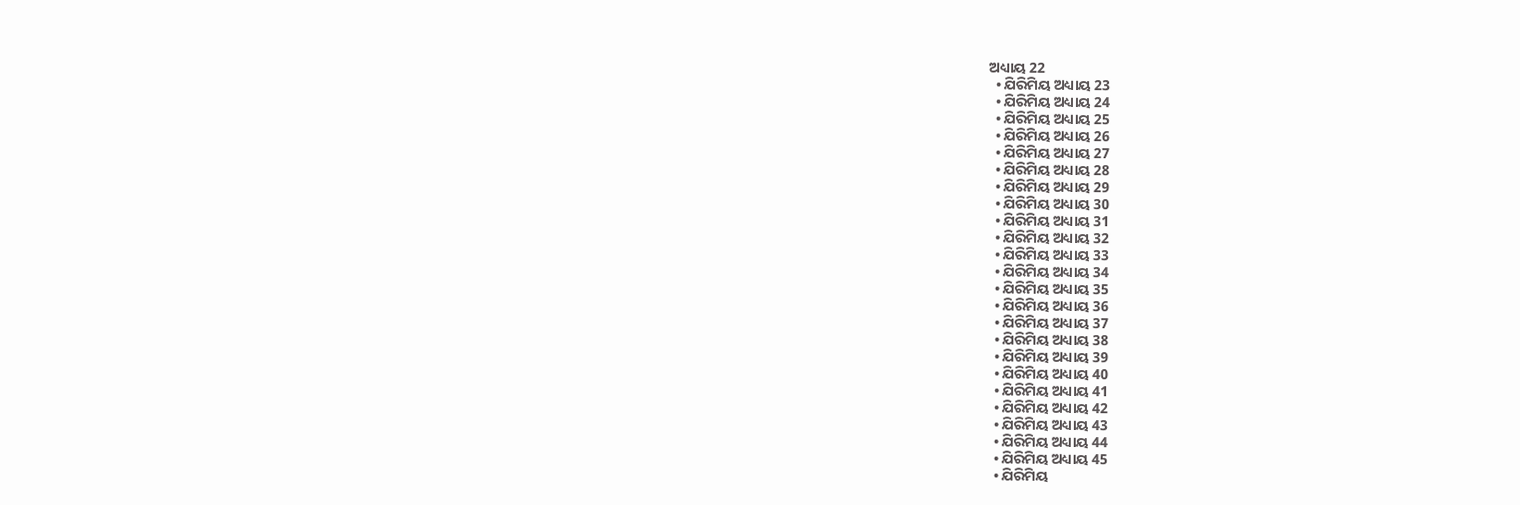ଅଧ୍ୟାୟ 22
  • ଯିରିମିୟ ଅଧ୍ୟାୟ 23
  • ଯିରିମିୟ ଅଧ୍ୟାୟ 24
  • ଯିରିମିୟ ଅଧ୍ୟାୟ 25
  • ଯିରିମିୟ ଅଧ୍ୟାୟ 26
  • ଯିରିମିୟ ଅଧ୍ୟାୟ 27
  • ଯିରିମିୟ ଅଧ୍ୟାୟ 28
  • ଯିରିମିୟ ଅଧ୍ୟାୟ 29
  • ଯିରିମିୟ ଅଧ୍ୟାୟ 30
  • ଯିରିମିୟ ଅଧ୍ୟାୟ 31
  • ଯିରିମିୟ ଅଧ୍ୟାୟ 32
  • ଯିରିମିୟ ଅଧ୍ୟାୟ 33
  • ଯିରିମିୟ ଅଧ୍ୟାୟ 34
  • ଯିରିମିୟ ଅଧ୍ୟାୟ 35
  • ଯିରିମିୟ ଅଧ୍ୟାୟ 36
  • ଯିରିମିୟ ଅଧ୍ୟାୟ 37
  • ଯିରିମିୟ ଅଧ୍ୟାୟ 38
  • ଯିରିମିୟ ଅଧ୍ୟାୟ 39
  • ଯିରିମିୟ ଅଧ୍ୟାୟ 40
  • ଯିରିମିୟ ଅଧ୍ୟାୟ 41
  • ଯିରିମିୟ ଅଧ୍ୟାୟ 42
  • ଯିରିମିୟ ଅଧ୍ୟାୟ 43
  • ଯିରିମିୟ ଅଧ୍ୟାୟ 44
  • ଯିରିମିୟ ଅଧ୍ୟାୟ 45
  • ଯିରିମିୟ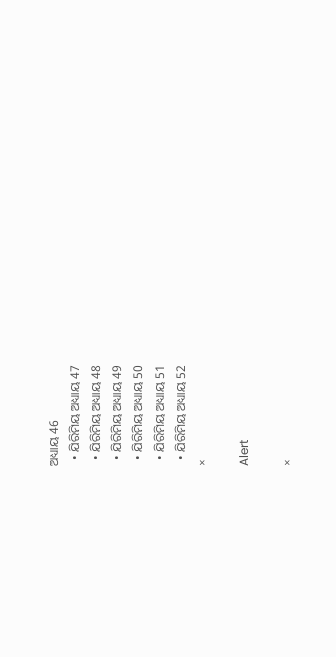ଅଧ୍ୟାୟ 46
  • ଯିରିମିୟ ଅଧ୍ୟାୟ 47
  • ଯିରିମିୟ ଅଧ୍ୟାୟ 48
  • ଯିରିମିୟ ଅଧ୍ୟାୟ 49
  • ଯିରିମିୟ ଅଧ୍ୟାୟ 50
  • ଯିରିମିୟ ଅଧ୍ୟାୟ 51
  • ଯିରିମିୟ ଅଧ୍ୟାୟ 52
×

Alert

×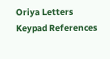Oriya Letters Keypad References